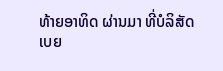ທ້າຍອາທິດ ຜ່ານມາ ທີ່ບໍລິສັດ ເບຍ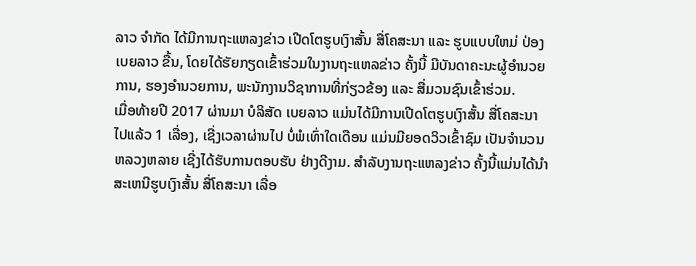ລາວ ຈໍາກັດ ໄດ້ມີການຖະແຫລງຂ່າວ ເປີດໂຕຮູບເງົາສັ້ນ ສື່ໂຄສະນາ ແລະ ຮູບແບບໃຫມ່ ປ່ອງເບຍລາວ ຂື້ນ, ໂດຍໄດ້ຮັຍກຽດເຂົ້າຮ່ວມໃນງານຖະແຫລຂ່າວ ຄັ້ງນີ້ ມີບັນດາຄະນະຜູ້ອໍານວຍການ, ຮອງອໍານວຍການ, ພະນັກງານວິຊາການທີ່ກ່ຽວຂ້ອງ ແລະ ສື່ມວນຊົນເຂົ້າຮ່ວມ.
ເມື່ອທ້າຍປີ 2017 ຜ່ານມາ ບໍລິສັດ ເບຍລາວ ແມ່ນໄດ້ມີການເປີດໂຕຮູບເງົາສັ້ນ ສື່ໂຄສະນາ ໄປແລ້ວ 1 ເລື່ອງ, ເຊີ່ງເວລາຜ່ານໄປ ບໍ່ພໍເທົ່າໃດເດືອນ ແມ່ນມີຍອດວິວເຂົ້າຊົມ ເປັນຈໍານວນຫລວງຫລາຍ ເຊີ່ງໄດ້ຮັບການຕອບຮັບ ຢ່າງດີງາມ. ສໍາລັບງານຖະແຫລງຂ່າວ ຄັ້ງນີ້ແມ່ນໄດ້ນໍາສະເຫນີຮູບເງົາສັ້ນ ສື່ໂຄສະນາ ເລື່ອ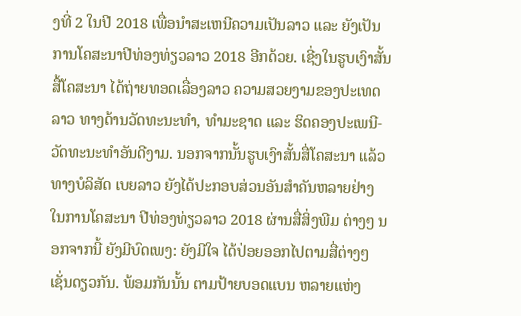ງທີ່ 2 ໃນປີ 2018 ເພື່ອນໍາສະເຫນີຄວາມເປັນລາວ ແລະ ຍັງເປັນການໂຄສະນາປີທ່ອງທ່ຽວລາວ 2018 ອີກດ້ວຍ. ເຊີ່ງໃນຮູບເງົາສັ້ນ ສື້ໂຄສະນາ ໄດ້ຖ່າຍທອດເລື່ອງລາວ ຄວາມສວຍງາມຂອງປະເທດລາວ ທາງດ້ານວັດທະນະທໍາ, ທໍາມະຊາດ ແລະ ຮິດຄອງປະເພນີ-ວັດທະນະທໍາອັນດີງາມ. ນອກຈາກນັ້ນຮູບເງົາສັ້ນສື່ໂຄສະນາ ແລ້ວ ທາງບໍລິສັດ ເບຍລາວ ຍັງໄດ້ປະກອບສ່ວນອັນສໍາຄັນຫລາຍຢ່າງ ໃນການໂຄສະນາ ປີທ່ອງທ່ຽວລາວ 2018 ຜ່ານສື່ສິ່ງພີມ ຕ່າງໆ ນອກຈາກນີ້ ຍັງມີບົດເພງ: ຍັງມີໃຈ ໄດ້ປ່ອຍອອກໄປຕາມສື່ຕ່າງໆ ເຊັ່ນດຽວກັນ. ພ້ອມກັນນັ້ນ ຕາມປ້າຍບອດແບນ ຫລາຍແຫ່ງ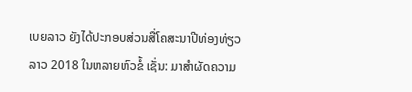ເບຍລາວ ຍັງໄດ້ປະກອບສ່ວນສື່ໂຄສະນາປີທ່ອງທ່ຽວລາວ 2018 ໃນຫລາຍຫົວຂໍ້ ເຊັ່ນ: ມາສໍາຜັດຄວາມ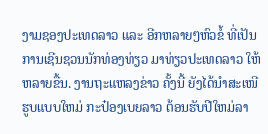ງາມຊອງປະເທດລາວ ແລະ ອີກຫລາຍໆຫົວຂໍ້ ທີ່ເປັນການເຊີນຊວນນັກທ່ອງທ່ຽວ ມາທ່ຽວປະເທດລາວ ໃຫ້ຫລາຍຂື້ນ. ງານຖະແຫລງຂ່າວ ຄັ້ງນີ້ ຍັງໄດ້ນໍາສະເໜີ ຮູບແບບໃຫມ່ ກະປ໋ອງເບຍລາວ ຕ້ອນຮັບປີໃຫມ່ລາ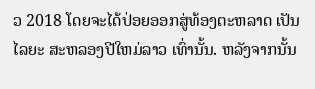ວ 2018 ໂດຍຈະໄດ້ປ່ອຍອອກສູ່ທ້ອງຕະຫລາດ ເປັນໄລຍະ ສະຫລອງປີໃຫມ່ລາວ ເທົ່ານັ້ນ. ຫລັງຈາກນັ້ນ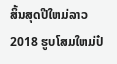ສິ້ນສຸດປີໃຫມ່ລາວ 2018 ຮູບໂສມໃຫມ່ປ໋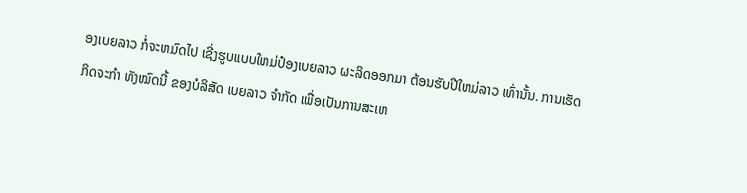ອງເບຍລາວ ກໍ່ຈະຫມົດໄປ ເຊີ່ງຮູບແບບໃຫມ່ປ໋ອງເບຍລາວ ຜະລິດອອກມາ ຕ້ອນຮັບປີໃຫມ່ລາວ ເທົ່ານັ້ນ. ການເຮັດກິດຈະກໍາ ທັງໝົດນີ້ ຂອງບໍລິສັດ ເບຍລາວ ຈໍາກັດ ເພື່ອເປັນການສະເຫ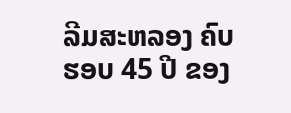ລີມສະຫລອງ ຄົບຮອບ 45 ປີ ຂອງ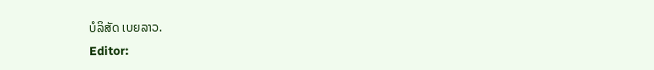ບໍລິສັດ ເບຍລາວ.
Editor: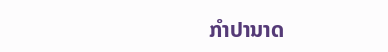ກຳປານາດ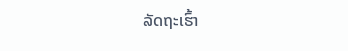ລັດຖະເຮົ້າ